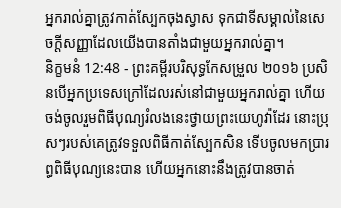អ្នករាល់គ្នាត្រូវកាត់ស្បែកចុងស្វាស ទុកជាទីសម្គាល់នៃសេចក្ដីសញ្ញាដែលយើងបានតាំងជាមួយអ្នករាល់គ្នា។
និក្ខមនំ 12:48 - ព្រះគម្ពីរបរិសុទ្ធកែសម្រួល ២០១៦ ប្រសិនបើអ្នកប្រទេសក្រៅដែលរស់នៅជាមួយអ្នករាល់គ្នា ហើយចង់ចូលរួមពិធីបុណ្យរំលងនេះថ្វាយព្រះយេហូវ៉ាដែរ នោះប្រុសៗរបស់គេត្រូវទទួលពិធីកាត់ស្បែកសិន ទើបចូលមកប្រារព្ធពិធីបុណ្យនេះបាន ហើយអ្នកនោះនឹងត្រូវបានចាត់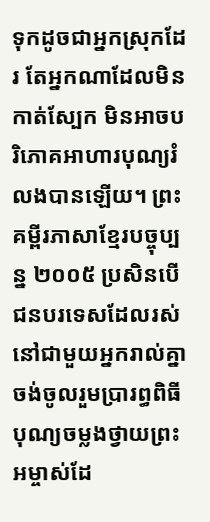ទុកដូចជាអ្នកស្រុកដែរ តែអ្នកណាដែលមិនកាត់ស្បែក មិនអាចបរិភោគអាហារបុណ្យរំលងបានឡើយ។ ព្រះគម្ពីរភាសាខ្មែរបច្ចុប្បន្ន ២០០៥ ប្រសិនបើជនបរទេសដែលរស់នៅជាមួយអ្នករាល់គ្នា ចង់ចូលរួមប្រារព្ធពិធីបុណ្យចម្លងថ្វាយព្រះអម្ចាស់ដែ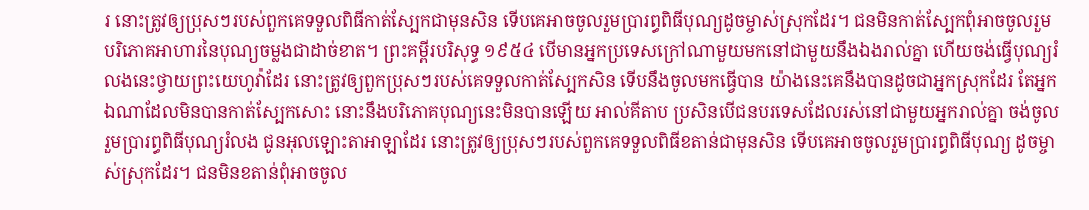រ នោះត្រូវឲ្យប្រុសៗរបស់ពួកគេទទួលពិធីកាត់ស្បែកជាមុនសិន ទើបគេអាចចូលរួមប្រារព្ធពិធីបុណ្យដូចម្ចាស់ស្រុកដែរ។ ជនមិនកាត់ស្បែកពុំអាចចូលរួមបរិភោគអាហារនៃបុណ្យចម្លងជាដាច់ខាត។ ព្រះគម្ពីរបរិសុទ្ធ ១៩៥៤ បើមានអ្នកប្រទេសក្រៅណាមួយមកនៅជាមួយនឹងឯងរាល់គ្នា ហើយចង់ធ្វើបុណ្យរំលងនេះថ្វាយព្រះយេហូវ៉ាដែរ នោះត្រូវឲ្យពួកប្រុសៗរបស់គេទទួលកាត់ស្បែកសិន ទើបនឹងចូលមកធ្វើបាន យ៉ាងនេះគេនឹងបានដូចជាអ្នកស្រុកដែរ តែអ្នកឯណាដែលមិនបានកាត់ស្បែកសោះ នោះនឹងបរិភោគបុណ្យនេះមិនបានឡើយ អាល់គីតាប ប្រសិនបើជនបរទេសដែលរស់នៅជាមួយអ្នករាល់គ្នា ចង់ចូលរួមប្រារព្ធពិធីបុណ្យរំលង ជូនអុលឡោះតាអាឡាដែរ នោះត្រូវឲ្យប្រុសៗរបស់ពួកគេទទួលពិធីខតាន់ជាមុនសិន ទើបគេអាចចូលរួមប្រារព្ធពិធីបុណ្យ ដូចម្ចាស់ស្រុកដែរ។ ជនមិនខតាន់ពុំអាចចូល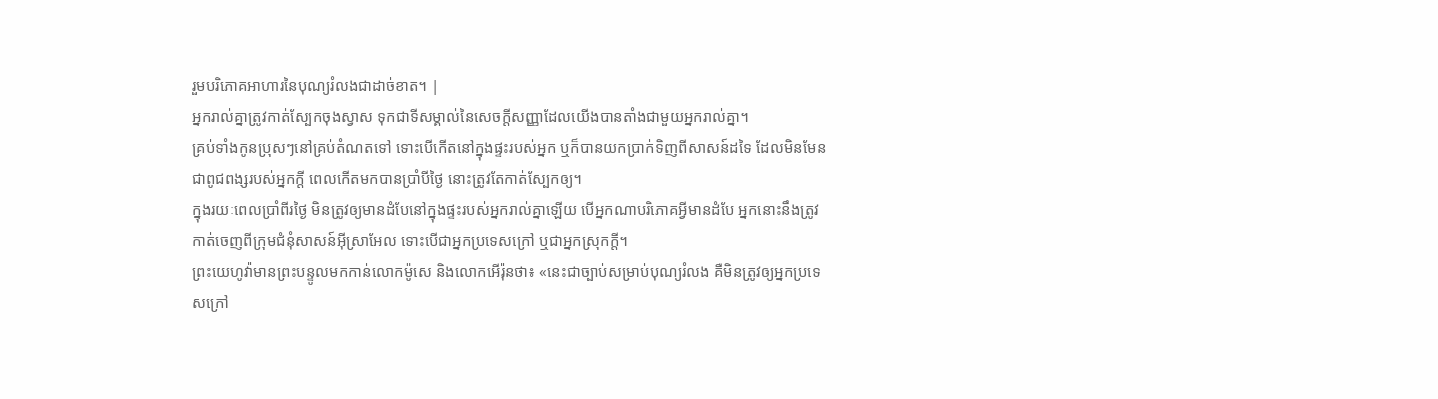រួមបរិភោគអាហារនៃបុណ្យរំលងជាដាច់ខាត។ |
អ្នករាល់គ្នាត្រូវកាត់ស្បែកចុងស្វាស ទុកជាទីសម្គាល់នៃសេចក្ដីសញ្ញាដែលយើងបានតាំងជាមួយអ្នករាល់គ្នា។
គ្រប់ទាំងកូនប្រុសៗនៅគ្រប់តំណតទៅ ទោះបើកើតនៅក្នុងផ្ទះរបស់អ្នក ឬក៏បានយកប្រាក់ទិញពីសាសន៍ដទៃ ដែលមិនមែនជាពូជពង្សរបស់អ្នកក្តី ពេលកើតមកបានប្រាំបីថ្ងៃ នោះត្រូវតែកាត់ស្បែកឲ្យ។
ក្នុងរយៈពេលប្រាំពីរថ្ងៃ មិនត្រូវឲ្យមានដំបែនៅក្នុងផ្ទះរបស់អ្នករាល់គ្នាឡើយ បើអ្នកណាបរិភោគអ្វីមានដំបែ អ្នកនោះនឹងត្រូវកាត់ចេញពីក្រុមជំនុំសាសន៍អ៊ីស្រាអែល ទោះបើជាអ្នកប្រទេសក្រៅ ឬជាអ្នកស្រុកក្តី។
ព្រះយេហូវ៉ាមានព្រះបន្ទូលមកកាន់លោកម៉ូសេ និងលោកអើរ៉ុនថា៖ «នេះជាច្បាប់សម្រាប់បុណ្យរំលង គឺមិនត្រូវឲ្យអ្នកប្រទេសក្រៅ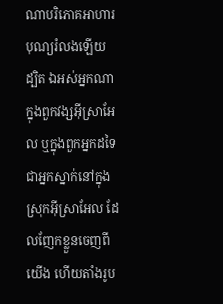ណាបរិភោគអាហារបុណ្យរំលងឡើយ
ដ្បិត ឯអស់អ្នកណាក្នុងពួកវង្សអ៊ីស្រាអែល ឬក្នុងពួកអ្នកដទៃ ជាអ្នកស្នាក់នៅក្នុងស្រុកអ៊ីស្រាអែល ដែលញែកខ្លួនចេញពីយើង ហើយតាំងរូប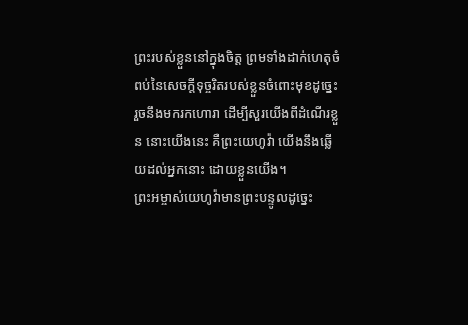ព្រះរបស់ខ្លួននៅក្នុងចិត្ត ព្រមទាំងដាក់ហេតុចំពប់នៃសេចក្ដីទុច្ចរិតរបស់ខ្លួនចំពោះមុខដូចេ្នះ រួចនឹងមករកហោរា ដើម្បីសួរយើងពីដំណើរខ្លួន នោះយើងនេះ គឺព្រះយេហូវ៉ា យើងនឹងឆ្លើយដល់អ្នកនោះ ដោយខ្លួនយើង។
ព្រះអម្ចាស់យេហូវ៉ាមានព្រះបន្ទូលដូច្នេះ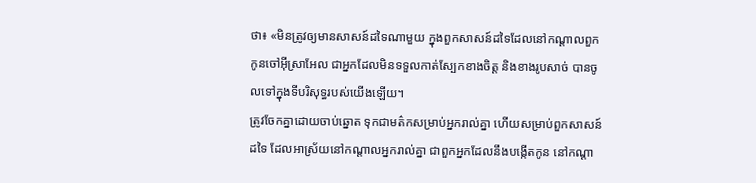ថា៖ «មិនត្រូវឲ្យមានសាសន៍ដទៃណាមួយ ក្នុងពួកសាសន៍ដទៃដែលនៅកណ្ដាលពួកកូនចៅអ៊ីស្រាអែល ជាអ្នកដែលមិនទទួលកាត់ស្បែកខាងចិត្ត និងខាងរូបសាច់ បានចូលទៅក្នុងទីបរិសុទ្ធរបស់យើងឡើយ។
ត្រូវចែកគ្នាដោយចាប់ឆ្នោត ទុកជាមត៌កសម្រាប់អ្នករាល់គ្នា ហើយសម្រាប់ពួកសាសន៍ដទៃ ដែលអាស្រ័យនៅកណ្ដាលអ្នករាល់គ្នា ជាពួកអ្នកដែលនឹងបង្កើតកូន នៅកណ្ដា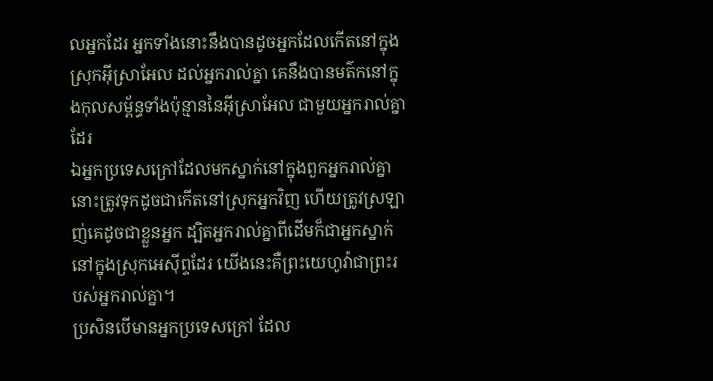លអ្នកដែរ អ្នកទាំងនោះនឹងបានដូចអ្នកដែលកើតនៅក្នុងស្រុកអ៊ីស្រាអែល ដល់អ្នករាល់គ្នា គេនឹងបានមត៌កនៅក្នុងកុលសម្ព័ន្ធទាំងប៉ុន្មាននៃអ៊ីស្រាអែល ជាមួយអ្នករាល់គ្នាដែរ
ឯអ្នកប្រទេសក្រៅដែលមកស្នាក់នៅក្នុងពួកអ្នករាល់គ្នា នោះត្រូវទុកដូចជាកើតនៅស្រុកអ្នកវិញ ហើយត្រូវស្រឡាញ់គេដូចជាខ្លួនអ្នក ដ្បិតអ្នករាល់គ្នាពីដើមក៏ជាអ្នកស្នាក់នៅក្នុងស្រុកអេស៊ីព្ទដែរ យើងនេះគឺព្រះយេហូវ៉ាជាព្រះរបស់អ្នករាល់គ្នា។
ប្រសិនបើមានអ្នកប្រទេសក្រៅ ដែល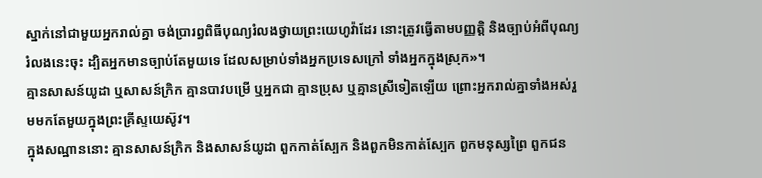ស្នាក់នៅជាមួយអ្នករាល់គ្នា ចង់ប្រារព្ធពិធីបុណ្យរំលងថ្វាយព្រះយេហូវ៉ាដែរ នោះត្រូវធ្វើតាមបញ្ញត្តិ និងច្បាប់អំពីបុណ្យរំលងនេះចុះ ដ្បិតអ្នកមានច្បាប់តែមួយទេ ដែលសម្រាប់ទាំងអ្នកប្រទេសក្រៅ ទាំងអ្នកក្នុងស្រុក»។
គ្មានសាសន៍យូដា ឬសាសន៍ក្រិក គ្មានបាវបម្រើ ឬអ្នកជា គ្មានប្រុស ឬគ្មានស្រីទៀតឡើយ ព្រោះអ្នករាល់គ្នាទាំងអស់រួមមកតែមួយក្នុងព្រះគ្រីស្ទយេស៊ូវ។
ក្នុងសណ្ឋាននោះ គ្មានសាសន៍ក្រិក និងសាសន៍យូដា ពួកកាត់ស្បែក និងពួកមិនកាត់ស្បែក ពួកមនុស្សព្រៃ ពួកជន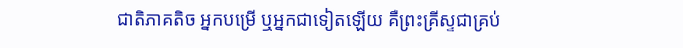ជាតិភាគតិច អ្នកបម្រើ ឬអ្នកជាទៀតឡើយ គឺព្រះគ្រីស្ទជាគ្រប់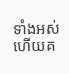ទាំងអស់ ហើយគ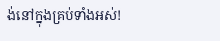ង់នៅក្នុងគ្រប់ទាំងអស់!